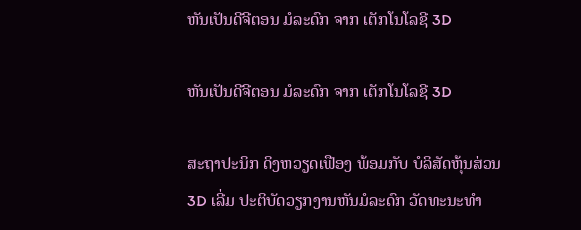ຫັນເປັນດີຈີຕອນ ມໍລະດົກ ຈາກ ເຕັກໂນໂລຊີ 3D

ຫັນເປັນດີຈີຕອນ ມໍລະດົກ ຈາກ ເຕັກໂນໂລຊີ 3D

ສະຖາປະນິກ ດິງຫວຽດເຟືອງ ພ້ອມກັບ ບໍລິສັດຫຸ້ນສ່ວນ 3D ເລີ່ມ ປະຕິບັດວຽກງານຫັນມໍລະດົກ ວັດທະນະທຳ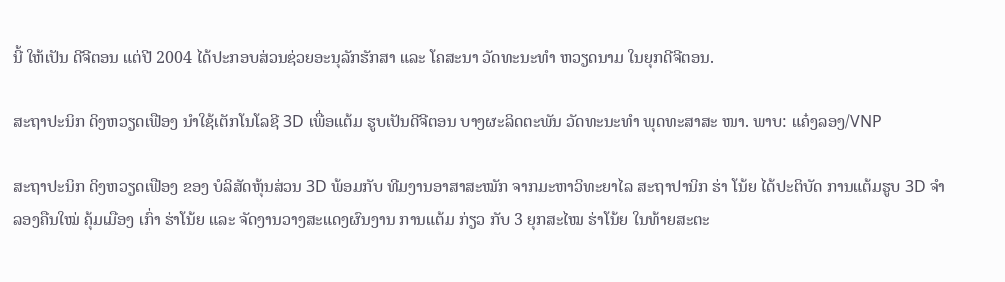ນີ້ ໃຫ້ເປັນ ດີຈີຕອນ ແຕ່ປີ 2004 ໄດ້ປະກອບສ່ວນຊ່ວຍອະນຸລັກຮັກສາ ແລະ ໂຄສະນາ ວັດທະນະທຳ ຫວຽດນາມ ໃນຍຸກດີຈີຕອນ.

ສະຖາປະນິກ ດິງຫວຽດເຟືອງ ນຳໃຊ້ເຕັກໂນໂລຊີ 3D ເພື່ອແຕ້ມ ຮູບເປັນດີຈີຕອນ ບາງຜະລິດຕະພັນ ວັດທະນະທຳ ພຸດທະສາສະ ໜາ. ພາບ: ແຄ໋ງລອງ/VNP

ສະຖາປະນິກ ດິງຫວຽດເຟືອງ ຂອງ ບໍລິສັດຫຸ້ນສ່ວນ 3D ພ້ອມກັບ ທີມງານອາສາສະໝັກ ຈາກມະຫາວິທະຍາໄລ ສະຖາປານິກ ຮ່າ ໂນ້ຍ ໄດ້ປະຕິບັດ ການແຕ້ມຮູບ 3D ຈຳລອງຄືນໃໝ່ ຄຸ້ມເມືອງ ເກົ່າ ຮ່າໂນ້ຍ ແລະ ຈັດງານວາງສະແດງຜົນງານ ການແຕ້ມ ກ່ຽວ ກັບ 3 ຍຸກສະໄໝ ຮ່າໂນ້ຍ ໃນທ້າຍສະຕະ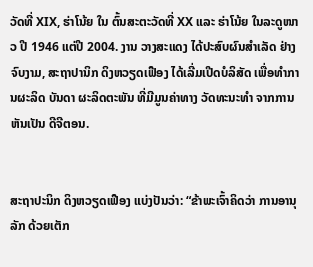ວັດທີ່ XIX, ຮ່າໂນ້ຍ ໃນ ຕົ້ນສະຕະວັດທີ່ XX ແລະ ຮ່າໂນ້ຍ ໃນລະດູໜາວ ປີ 1946 ແຕ່ປີ 2004. ງານ ວາງສະແດງ ໄດ້ປະສົບຜົນສຳເລັດ ຢ່າງຈົບງາມ, ສະຖາປານິກ ດິງຫວຽດເຟືອງ ໄດ້ເລີ່ມເປີດບໍລິສັດ ເພື່ອທໍາການຜະລິດ ບັນດາ ຜະລິດຕະພັນ ທີ່ມີມູນຄ່າທາງ ວັດທະນະທຳ ຈາກການຫັນເປັນ ດີຈີຕອນ.


ສະຖາປະນິກ ດິງຫວຽດເຟືອງ ແບ່ງປັນວ່າ: “ຂ້າພະເຈົ້າຄິດວ່າ ການອານຸລັກ ດ້ວຍເຕັກ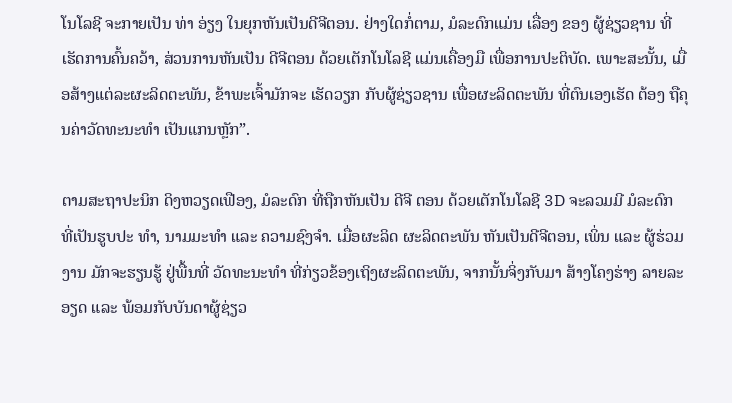ໂນໂລຊີ ຈະກາຍເປັນ ທ່າ ອ່ຽງ ໃນຍຸກຫັນເປັນດີຈີຕອນ. ຢ່າງໃດກໍ່ຕາມ, ມໍລະດົກແມ່ນ ເລື່ອງ ຂອງ ຜູ້ຊ່ຽວຊານ ທີ່ເຮັດການຄົ້ນຄວ້າ, ສ່ວນການຫັນເປັນ ດີຈີຕອນ ດ້ວຍເຕັກໂນໂລຊີ ແມ່ນເຄື່ອງມື ເພື່ອການປະຕິບັດ. ເພາະສະນັ້ນ, ເມື່ອສ້າງແຕ່ລະຜະລິດຕະພັນ, ຂ້າພະເຈົ້າມັກຈະ ເຮັດວຽກ ກັບຜູ້ຊ່ຽວຊານ ເພື່ອຜະລິດຕະພັນ ທີ່ຕົນເອງເຮັດ ຕ້ອງ ຖືຄຸນຄ່າວັດທະນະທໍາ ເປັນແກນຫຼັກ”.

ຕາມສະຖາປະນິກ ດິງຫວຽດເຟືອງ, ມໍລະດົກ ທີ່ຖືກຫັນເປັນ ດີຈີ ຕອນ ດ້ວຍເຕັກໂນໂລຊີ 3D ຈະລວມມີ ມໍລະດົກ ທີ່ເປັນຮູບປະ ທຳ, ນາມມະທຳ ແລະ ຄວາມຊົງຈຳ. ເມື່ອຜະລິດ ຜະລິດຕະພັນ ຫັນເປັນດີຈີຕອນ, ເພິ່ນ ແລະ ຜູ້ຮ່ວມງານ ມັກຈະຮຽນຮູ້ ຢູ່ພື້ນທີ່ ວັດທະນະທຳ ທີ່ກ່ຽວຂ້ອງເຖິງຜະລິດຕະພັນ, ຈາກນັ້ນຈິ່ງກັບມາ ສ້າງໂຄງຮ່າງ ລາຍລະອຽດ ແລະ ພ້ອມກັບບັນດາຜູ້ຊ່ຽວ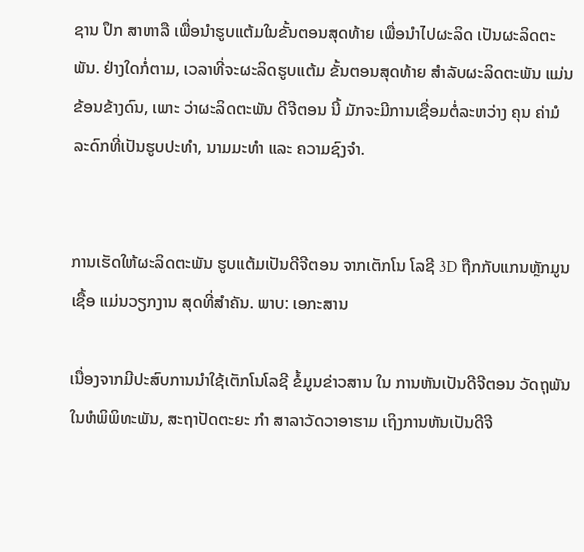ຊານ ປຶກ ສາຫາລື ເພື່ອນຳຮູບແຕ້ມໃນຂັ້ນຕອນສຸດທ້າຍ ເພື່ອນໍາໄປຜະລິດ ເປັນຜະລິດຕະພັນ. ຢ່າງໃດກໍ່ຕາມ, ເວລາທີ່ຈະຜະລິດຮູບແຕ້ມ ຂັ້ນຕອນສຸດທ້າຍ ສໍາລັບຜະລິດຕະພັນ ແມ່ນຂ້ອນຂ້າງດົນ, ເພາະ ວ່າຜະລິດຕະພັນ ດີຈີຕອນ ນີ້ ມັກຈະມີການເຊື່ອມຕໍ່ລະຫວ່າງ ຄຸນ ຄ່າມໍລະດົກທີ່ເປັນຮູບປະທຳ, ນາມມະທຳ ແລະ ຄວາມຊົງຈໍາ.


ການເຮັດໃຫ້ຜະລິດຕະພັນ ຮູບແຕ້ມເປັນດີຈີຕອນ ຈາກເຕັກໂນ ໂລຊີ 3D ຖືກກັບແກນຫຼັກມູນເຊື້ອ ແມ່ນວຽກງານ ສຸດທີ່ສຳຄັນ. ພາບ: ເອກະສານ

ເນື່ອງຈາກມີປະສົບການນຳໃຊ້ເຕັກໂນໂລຊີ ຂໍ້ມູນຂ່າວສານ ໃນ ການຫັນເປັນດີຈີຕອນ ວັດຖຸພັນໃນຫໍພິພິທະພັນ, ສະຖາປັດຕະຍະ ກຳ ສາລາວັດວາອາຮາມ ເຖິງການຫັນເປັນດີຈີ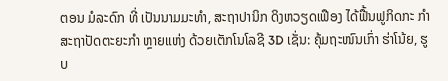ຕອນ ມໍລະດົກ ທີ່ ເປັນນາມມະທຳ, ສະຖາປານິກ ດິງຫວຽດເຟືອງ ໄດ້ຟື້ນຟູກິດກະ ກຳ ສະຖາປັດຕະຍະກຳ ຫຼາຍແຫ່ງ ດ້ວຍເຕັກໂນໂລຊີ 3D ເຊັ່ນ: ຄຸ້ມຖະໜົນເກົ່າ ຮ່າໂນ້ຍ, ຮູບ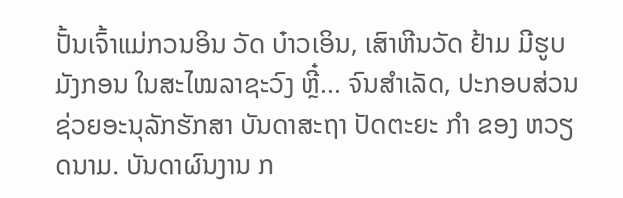ປັ້ນເຈົ້າແມ່ກວນອິນ ວັດ ບ໋າວເອິນ, ເສົາຫີນວັດ ຢ້າມ ມີຮູບມັງກອນ ໃນສະໄໝລາຊະວົງ ຫຼີ໋... ຈົນສຳເລັດ, ປະກອບສ່ວນຊ່ວຍອະນຸລັກຮັກສາ ບັນດາສະຖາ ປັດຕະຍະ ກຳ ຂອງ ຫວຽດນາມ. ບັນດາຜົນງານ ກ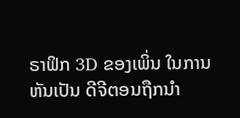ຣາຟິກ 3D ຂອງເພິ່ນ ໃນການຫັນເປັນ ດີຈີຕອນຖືກນຳ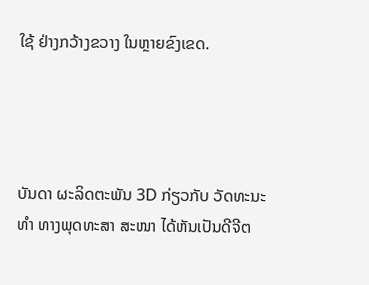ໃຊ້ ຢ່າງກວ້າງຂວາງ ໃນຫຼາຍຂົງເຂດ.




ບັນດາ ຜະລິດຕະພັນ 3D ກ່ຽວກັບ ວັດທະນະທຳ ທາງພຸດທະສາ ສະໜາ ໄດ້ຫັນເປັນດີຈີຕ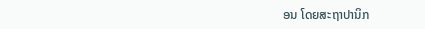ອນ ໂດຍສະຖາປານິກ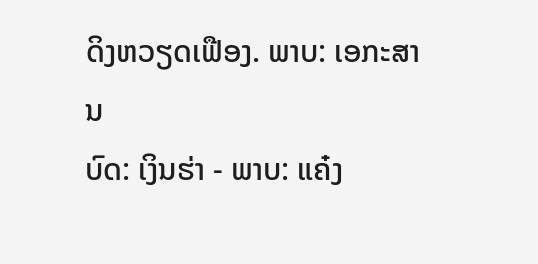ດິງຫວຽດເຟືອງ. ພາບ: ເອກະສານ
ບົດ: ເງິນຮ່າ - ພາບ: ແຄ໋ງ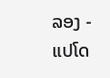ລອງ - ແປໂດ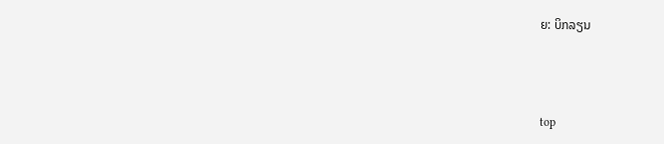ຍ: ບິກລຽນ



top